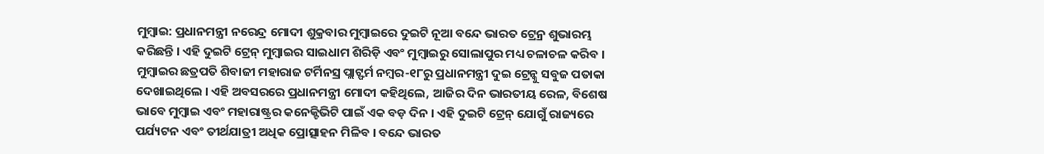ମୁମ୍ବାଇ: ପ୍ରଧାନମନ୍ତ୍ରୀ ନରେନ୍ଦ୍ର ମୋଦୀ ଶୁକ୍ରବାର ମୁମ୍ବାଇରେ ଦୁଇଟି ନୂଆ ବନ୍ଦେ ଭାରତ ଟ୍ରେନ୍ର ଶୁଭାରମ୍ଭ କରିଛନ୍ତି । ଏହି ଦୁଇଟି ଟ୍ରେନ୍ ମୁମ୍ବାଇର ସାଇଧାମ ଶିରିଡ଼ି ଏବଂ ମୁମ୍ବାଇରୁ ସୋଲାପୁର ମଧ୍ୟ ଚଳାଚଳ କରିବ । ମୁମ୍ବାଇର ଛତ୍ରପତି ଶିବାଜୀ ମହାରାଜ ଟର୍ମିନସ୍ର ପ୍ଲାଟ୍ଫର୍ମ ନମ୍ବର-୧୮ରୁ ପ୍ରଧାନମନ୍ତ୍ରୀ ଦୁଇ ଟ୍ରେନ୍କୁ ସବୁଜ ପତାକା ଦେଖାଇଥିଲେ । ଏହି ଅବସରରେ ପ୍ରଧାନମନ୍ତ୍ରୀ ମୋଦୀ କହିଥିଲେ, ଆଜିର ଦିନ ଭାରତୀୟ ରେଳ, ବିଶେଷ ଭାବେ ମୁମ୍ବାଇ ଏବଂ ମହାରାଷ୍ଟ୍ରର କନେକ୍ଟିଭିଟି ପାଇଁ ଏକ ବଡ଼ ଦିନ । ଏହି ଦୁଇଟି ଟ୍ରେନ୍ ଯୋଗୁଁ ରାଜ୍ୟରେ ପର୍ଯ୍ୟଟନ ଏବଂ ତୀର୍ଥଯାତ୍ରୀ ଅଧିକ ପ୍ରୋତ୍ସାହନ ମିଳିବ । ବନ୍ଦେ ଭାରତ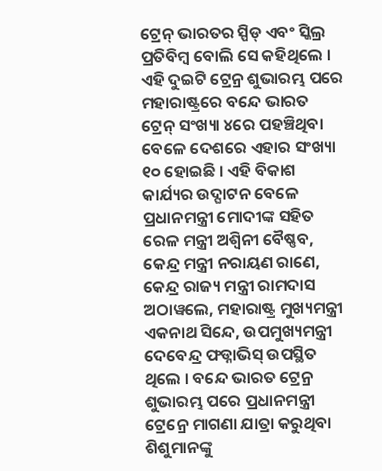ଟ୍ରେନ୍ ଭାରତର ସ୍ପିଡ୍ ଏବଂ ସ୍କିଲ୍ର ପ୍ରତିବିମ୍ବ ବୋଲି ସେ କହିଥିଲେ । ଏହି ଦୁଇଟି ଟ୍ରେନ୍ର ଶୁଭାରମ୍ଭ ପରେ ମହାରାଷ୍ଟ୍ରରେ ବନ୍ଦେ ଭାରତ ଟ୍ରେନ୍ ସଂଖ୍ୟା ୪ରେ ପହଞ୍ଚିଥିବା ବେଳେ ଦେଶରେ ଏହାର ସଂଖ୍ୟା ୧୦ ହୋଇଛି । ଏହି ବିକାଶ କାର୍ଯ୍ୟର ଉଦ୍ଘାଟନ ବେଳେ ପ୍ରଧାନମନ୍ତ୍ରୀ ମୋଦୀଙ୍କ ସହିତ ରେଳ ମନ୍ତ୍ରୀ ଅଶ୍ୱିନୀ ବୈଷ୍ଣବ, କେନ୍ଦ୍ର ମନ୍ତ୍ରୀ ନରାୟଣ ରାଣେ, କେନ୍ଦ୍ର ରାଜ୍ୟ ମନ୍ତ୍ରୀ ରାମଦାସ ଅଠାୱଲେ, ମହାରାଷ୍ଟ୍ର ମୁଖ୍ୟମନ୍ତ୍ରୀ ଏକନାଥ ସିନ୍ଦେ, ଉପମୁଖ୍ୟମନ୍ତ୍ରୀ ଦେବେନ୍ଦ୍ର ଫଡ୍ନାଭିସ୍ ଉପସ୍ଥିତ ଥିଲେ । ବନ୍ଦେ ଭାରତ ଟ୍ରେନ୍ର ଶୁଭାରମ୍ଭ ପରେ ପ୍ରଧାନମନ୍ତ୍ରୀ ଟ୍ରେନ୍ରେ ମାଗଣା ଯାତ୍ରା କରୁଥିବା ଶିଶୁମାନଙ୍କୁ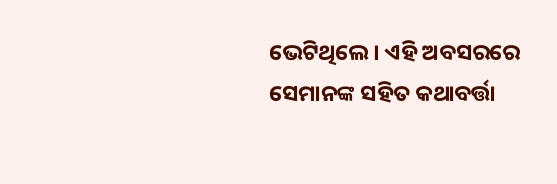ଭେଟିଥିଲେ । ଏହି ଅବସରରେ ସେମାନଙ୍କ ସହିତ କଥାବର୍ତ୍ତା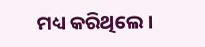ମଧ୍ୟ କରିଥିଲେ ।